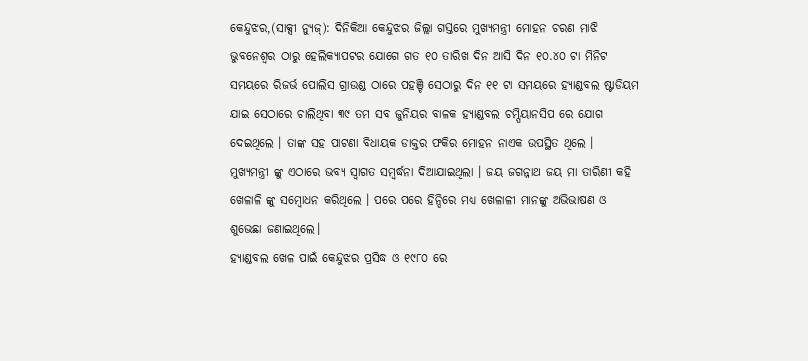କେନ୍ଦୁଝର,(ସାକ୍ସୀ ନ୍ୟୁଜ୍): ଦିନିକିଆ କେନ୍ଦୁଝର ଜିଲ୍ଲା ଗସ୍ତରେ ମୁଖ୍ୟମନ୍ତ୍ରୀ ମୋହନ ଚରଣ ମାଝି ଭୁବନେଶ୍ୱର ଠାରୁ ହେଲିକ୍ୟାପଟର ଯୋଗେ ଗତ ୧୦ ତାରିଖ ଦିନ ଆସି ଦିନ ୧୦.୪୦ ଟା ମିନିଟ ସମୟରେ ରିଜର୍ଭ ପୋଲିସ ଗ୍ରାଉଣ୍ଡ ଠାରେ ପହଞ୍ଚି ସେଠାରୁ ଦିନ ୧୧ ଟା ସମୟରେ ହ୍ୟାଣ୍ଡବଲ ଷ୍ଟାଡିୟମ ଯାଇ ସେଠାରେ ଚାଲିଥିବା ୩୯ ତମ ସବ ଜୁନିୟର ବାଳକ ହ୍ୟାଣ୍ଡବଲ ଚମ୍ପିୟାନସିପ ରେ ଯୋଗ ଦେଇଥିଲେ । ତାଙ୍କ ସହ ପାଟଣା ବିଧାୟକ ଡାକ୍ତର ଫକିର ମୋହନ ନାଏକ ଉପସ୍ଥିତ ଥିଲେ ।
ମୁଖ୍ୟମନ୍ତ୍ରୀ ଙ୍କୁ ଏଠାରେ ଭବ୍ୟ ସ୍ଵାଗତ ସମ୍ବର୍ଦ୍ଧନା ଦିଆଯାଇଥିଲା । ଜୟ ଜଗନ୍ନାଥ ଜୟ ମା ତାରିଣୀ କହି ଖେଳାଳି ଙ୍କୁ ସମ୍ବୋଧନ କରିଥିଲେ । ପରେ ପରେ ହିନ୍ଦିରେ ମଧ୍ୟ ଖେଳାଳୀ ମାନଙ୍କୁ ଅଭିଭାଷଣ ଓ ଶୁଭେଛା ଜଣାଇଥିଲେ।
ହ୍ୟାଣ୍ଡବଲ ଖେଳ ପାଇଁ କେନ୍ଦୁଝର ପ୍ରସିଦ୍ଧ ଓ ୧୯୮୦ ରେ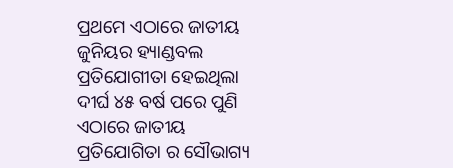ପ୍ରଥମେ ଏଠାରେ ଜାତୀୟ ଜୁନିୟର ହ୍ୟାଣ୍ଡବଲ ପ୍ରତିଯୋଗୀତା ହେଇଥିଲା ଦୀର୍ଘ ୪୫ ବର୍ଷ ପରେ ପୁଣି ଏଠାରେ ଜାତୀୟ ପ୍ରତିଯୋଗିତା ର ସୌଭାଗ୍ୟ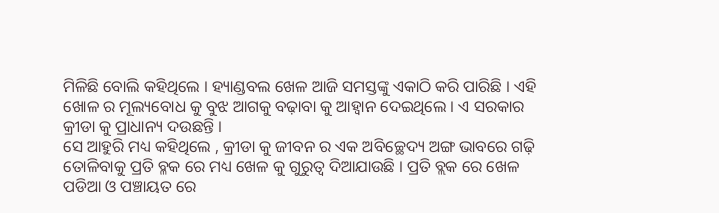ମିଳିଛି ବୋଲି କହିଥିଲେ । ହ୍ୟାଣ୍ଡବଲ ଖେଳ ଆଜି ସମସ୍ତଙ୍କୁ ଏକାଠି କରି ପାରିଛି । ଏହି ଖୋଳ ର ମୂଲ୍ୟବୋଧ କୁ ବୁଝ ଆଗକୁ ବଢ଼ାବା କୁ ଆହ୍ବାନ ଦେଇଥିଲେ । ଏ ସରକାର କ୍ରୀଡା କୁ ପ୍ରାଧାନ୍ୟ ଦଉଛନ୍ତି ।
ସେ ଆହୁରି ମଧ୍ୟ କହିଥିଲେ , କ୍ରୀଡା କୁ ଜୀବନ ର ଏକ ଅବିଚ୍ଛେଦ୍ୟ ଅଙ୍ଗ ଭାବରେ ଗଢ଼ି ତୋଳିବାକୁ ପ୍ରତି ବ୍ଳକ ରେ ମଧ୍ୟ ଖେଳ କୁ ଗୁରୁତ୍ଵ ଦିଆଯାଉଛି । ପ୍ରତି ବ୍ଲକ ରେ ଖେଳ ପଡିଆ ଓ ପଞ୍ଚାୟତ ରେ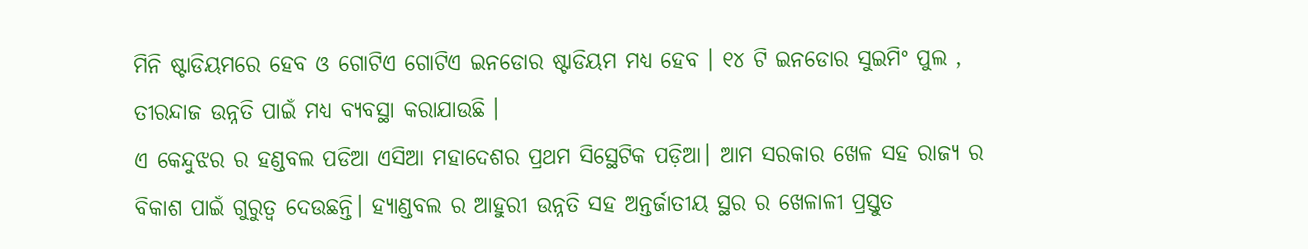ମିନି ଷ୍ଟାଡିୟମରେ ହେବ ଓ ଗୋଟିଏ ଗୋଟିଏ ଇନଡୋର ଷ୍ଟାଡିୟମ ମଧ୍ୟ ହେବ । ୧୪ ଟି ଇନଡୋର ସୁଇମିଂ ପୁଲ , ତୀରନ୍ଦାଜ ଉନ୍ନତି ପାଇଁ ମଧ୍ୟ ବ୍ୟବସ୍ଥା କରାଯାଉଛି ।
ଏ କେନ୍ଦୁଝର ର ହଣ୍ଡବଲ ପଡିଆ ଏସିଆ ମହାଦେଶର ପ୍ରଥମ ସିସ୍ଥେଟିକ ପଡ଼ିଆ। ଆମ ସରକାର ଖେଳ ସହ ରାଜ୍ୟ ର ବିକାଶ ପାଇଁ ଗୁରୁତ୍ଵ ଦେଉଛନ୍ତି। ହ୍ୟାଣ୍ଡବଲ ର ଆହୁରୀ ଉନ୍ନତି ସହ ଅନ୍ତର୍ଜାତୀୟ ସ୍ଥର ର ଖେଳାଳୀ ପ୍ରସ୍ତୁତ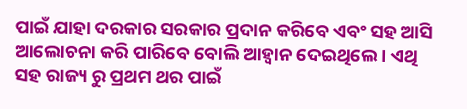ପାଇଁ ଯାହା ଦରକାର ସରକାର ପ୍ରଦାନ କରିବେ ଏବଂ ସହ ଆସି ଆଲୋଚନା କରି ପାରିବେ ବୋଲି ଆହ୍ୱାନ ଦେଇଥିଲେ । ଏଥି ସହ ରାଜ୍ୟ ରୁ ପ୍ରଥମ ଥର ପାଇଁ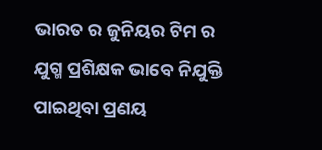ଭାରତ ର ଜୁନିୟର ଟିମ ର ଯୁଗ୍ମ ପ୍ରଶିକ୍ଷକ ଭାବେ ନିଯୁକ୍ତି ପାଇଥିବା ପ୍ରଣୟ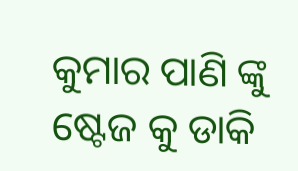କୁମାର ପାଣି ଙ୍କୁ ଷ୍ଟେଜ କୁ ଡାକି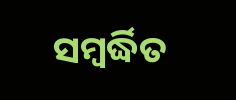ସମ୍ବର୍ଦ୍ଧିତ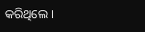କରିଥିଲେ ।